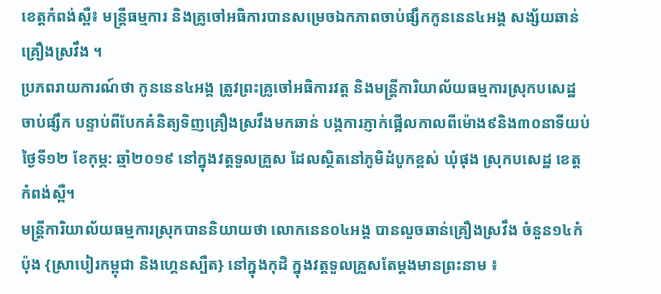ខេត្តកំពង់ស្ពឺ៖ មន្ត្រីធម្មការ និងគ្រូចៅអធិការបានសម្រេចឯកភាពចាប់ផ្សឹកកូននេន៤អង្គ សង្ស័យឆាន់គ្រឿងស្រវឹង ។
ប្រភពរាយការណ៍ថា កូននេន៤អង្គ ត្រូវព្រះគ្រូចៅអធិការវត្ត និងមន្ត្រីការិយាល័យធម្មការស្រុកបសេដ្ឋ ចាប់ផ្សឹក បន្ទាប់ពីបែកគំនិត្យទិញគ្រឿងស្រវឹងមកឆាន់ បង្កការភ្ញាក់ផ្អើលកាលពីម៉ោង៩និង៣០នាទីយប់ ថ្ងៃទី១២ ខែកុម្ភ: ឆ្មាំ២០១៩ នៅក្នុងវត្តទួលគ្រួស ដែលស្ថិតនៅភូមិដំបូកខ្ពស់ ឃុំផុង ស្រុកបសេដ្ឋ ខេត្តកំពង់ស្ពឺ។
មន្ត្រីការិយាល័យធម្មការស្រុកបាននិយាយថា លោកនេន០៤អង្គ បានលួចឆាន់គ្រឿងស្រវឹង ចំនួន១៤កំប៉ុង {ស្រាបៀរកម្ពុជា និងហ្គេនស្បឺត} នៅក្នុងកុដិ ក្នុងវត្តទួលគ្រួសតែម្តងមានព្រះនាម ៖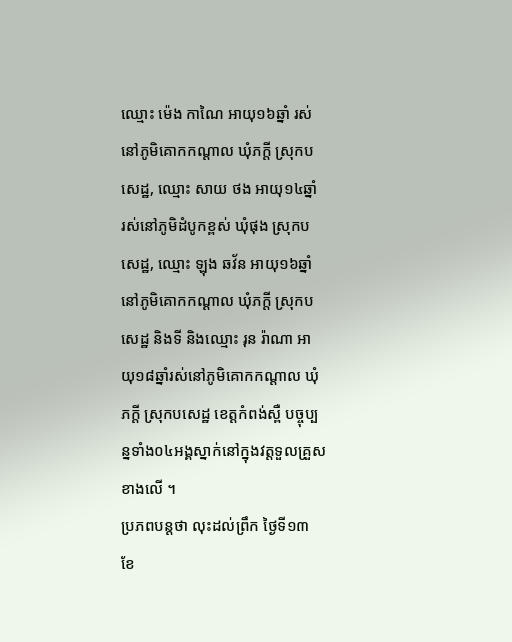ឈ្មោះ ម៉េង កាណៃ អាយុ១៦ឆ្នាំ រស់នៅភូមិគោកកណ្តាល ឃុំភក្តី ស្រុកបសេដ្ឋ, ឈ្មោះ សាយ ថង អាយុ១៤ឆ្នាំ រស់នៅភូមិដំបូកខ្ពស់ ឃុំផុង ស្រុកបសេដ្ឋ, ឈ្មោះ ឡុង ឆវ័ន អាយុ១៦ឆ្នាំ នៅភូមិគោកកណ្ដាល ឃុំភក្ដី ស្រុកបសេដ្ឋ និងទី និងឈ្មោះ រុន រ៉ាណា អាយុ១៨ឆ្នាំរស់នៅភូមិគោកកណ្តាល ឃុំភក្តី ស្រុកបសេដ្ឋ ខេត្តកំពង់ស្ពឺ បច្ចុប្បន្នទាំង០៤អង្គស្នាក់នៅក្នុងវត្តទួលគ្រួសខាងលើ ។
ប្រភពបន្តថា លុះដល់ព្រឹក ថ្ងៃទី១៣ ខែ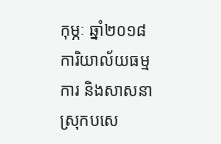កុម្ភៈ ឆ្នាំ២០១៨ ការិយាល័យធម្មការ និងសាសនាស្រុកបសេ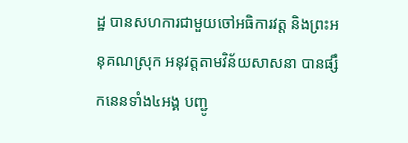ដ្ឋ បានសហការជាមួយចៅអធិការវត្ត និងព្រះអនុគណស្រុក អនុវត្តតាមវិន័យសាសនា បានផ្សឹកនេនទាំង៤អង្គ បញ្ជូ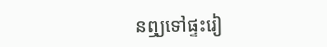នឮ្យទៅផ្ទះរៀ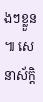ងៗខ្លួន ៕ សេនាស័ក្តិ